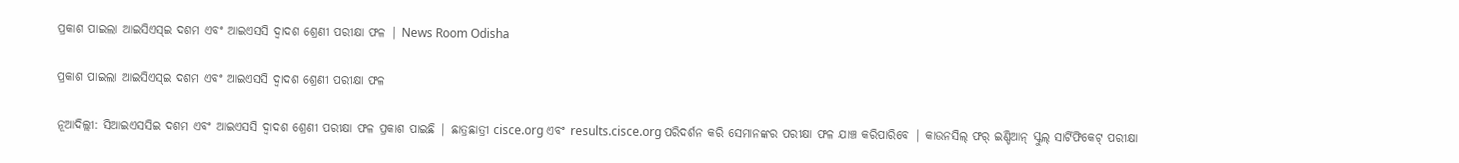ପ୍ରକାଶ ପାଇଲା ଆଇସିଏସ୍ଇ ଦଶମ ଏବଂ ଆଇଏସସି ଦ୍ୱାଦଶ ଶ୍ରେଣୀ ପରୀକ୍ଷା ଫଳ | News Room Odisha

ପ୍ରକାଶ ପାଇଲା ଆଇସିଏସ୍ଇ ଦଶମ ଏବଂ ଆଇଏସସି ଦ୍ୱାଦଶ ଶ୍ରେଣୀ ପରୀକ୍ଷା ଫଳ

ନୂଆଦିଲ୍ଲୀ: ସିଆଇଏସସିଇ ଦଶମ ଏବଂ ଆଇଏସସି ଦ୍ୱାଦଶ ଶ୍ରେଣୀ ପରୀକ୍ଷା ଫଳ ପ୍ରକାଶ ପାଇଛି | ଛାତ୍ରଛାତ୍ରୀ cisce.org ଏବଂ results.cisce.org ପରିଦର୍ଶନ କରି ସେମାନଙ୍କର ପରୀକ୍ଷା ଫଳ ଯାଞ୍ଚ କରିପାରିବେ | କାଉନସିଲ୍ ଫର୍ ଇଣ୍ଡିଆନ୍ ସ୍କୁଲ୍ ସାର୍ଟିଫିକେଟ୍ ପରୀକ୍ଷା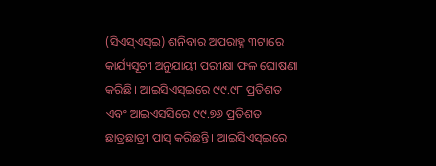(ସିଏସ୍ଏସ୍ଇ) ଶନିବାର ଅପରାହ୍ନ ୩ଟାରେ କାର୍ଯ୍ୟସୂଚୀ ଅନୁଯାୟୀ ପରୀକ୍ଷା ଫଳ ଘୋଷଣା କରିଛି। ଆଇସିଏସ୍ଇରେ ୯୯.୯୮ ପ୍ରତିଶତ ଏବଂ ଆଇଏସସିରେ ୯୯.୭୬ ପ୍ରତିଶତ ଛାତ୍ରଛାତ୍ରୀ ପାସ୍ କରିଛନ୍ତି। ଆଇସିଏସ୍ଇରେ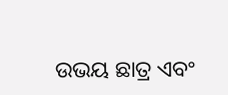ଉଭୟ ଛାତ୍ର ଏବଂ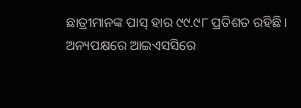ଛାତ୍ରୀମାନଙ୍କ ପାସ୍ ହାର ୯୯.୯୮ ପ୍ରତିଶତ ରହିଛି। ଅନ୍ୟପକ୍ଷରେ ଆଇଏସସିରେ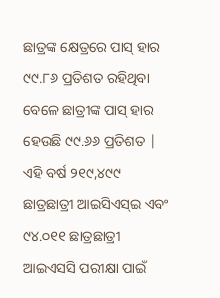ଛାତ୍ରଙ୍କ କ୍ଷେତ୍ରରେ ପାସ୍ ହାର ୯୯.୮୬ ପ୍ରତିଶତ ରହିଥିବା ବେଳେ ଛାତ୍ରୀଙ୍କ ପାସ୍ ହାର ହେଉଛି ୯୯.୬୬ ପ୍ରତିଶତ | ଏହି ବର୍ଷ ୨୧୯,୪୯୯ ଛାତ୍ରଛାତ୍ରୀ ଆଇସିଏସ୍ଇ ଏବଂ ୯୪.୦୧୧ ଛାତ୍ରଛାତ୍ରୀ ଆଇଏସସି ପରୀକ୍ଷା ପାଇଁ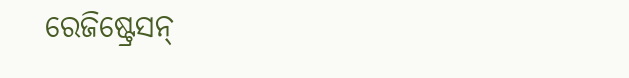ରେଜିଷ୍ଟ୍ରେସନ୍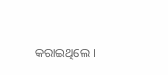କରାଇଥିଲେ ।